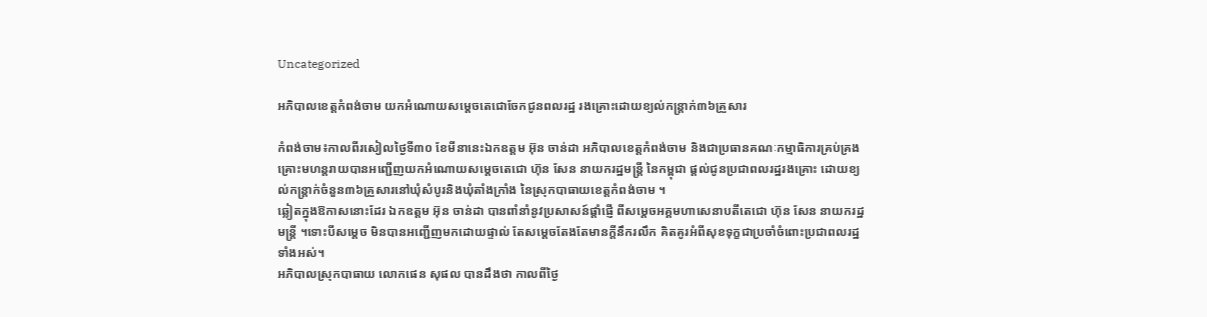Uncategorized

អភិបាលខេត្តកំពង់ចាម យកអំណោយសម្ដេចតេជោចែកជូនពលរដ្ឋ រងគ្រោះដោយខ្យល់កន្ត្រាក់៣៦គ្រួសារ

កំពង់ចាម៖កាលពីរសៀលថ្ងៃទី៣០ ខែមីនានេះឯកឧត្ដម អ៊ុន ចាន់ដា អភិបាលខេត្តកំពង់ចាម និងជាប្រធានគណៈកម្មាធិការគ្រប់គ្រងគ្រោះមហន្តរាយបានអញ្ជើញយកអំណោយសម្ដេចតេជោ ហ៊ុន សែន នាយករដ្ឋមន្ត្រី នៃកម្ពុជា ផ្ដល់ជូនប្រជាពលរដ្ឋរងគ្រោះ ដោយខ្យល់កន្ត្រាក់ចំនួន៣៦គ្រួសារនៅឃុំសំបូរនិងឃុំតាំងក្រាំង នៃស្រុកបាធាយខេត្តកំពង់ចាម ។
ឆ្លៀតក្នុងឱកាសនោះដែរ ឯកឧត្ដម អ៊ុន ចាន់ដា បានពាំនាំនូវប្រសាសន៍ផ្ដាំផ្ញើ ពីសម្តេចអគ្គមហាសេនាបតីតេជោ ហ៊ុន សែន នាយករដ្ឋមន្ត្រី ។ទោះបីសម្ដេច មិនបានអញ្ជើញមកដោយផ្ទាល់ តែសម្ដេចតែងតែមានក្តីនឹករលឹក គិតគូរអំពីសុខទុក្ខជាប្រចាំចំពោះប្រជាពលរដ្ឋទាំងអស់។
អភិបាលស្រុកបាធាយ លោកផេន សុផល បានដឹងថា កាលពីថ្ងៃ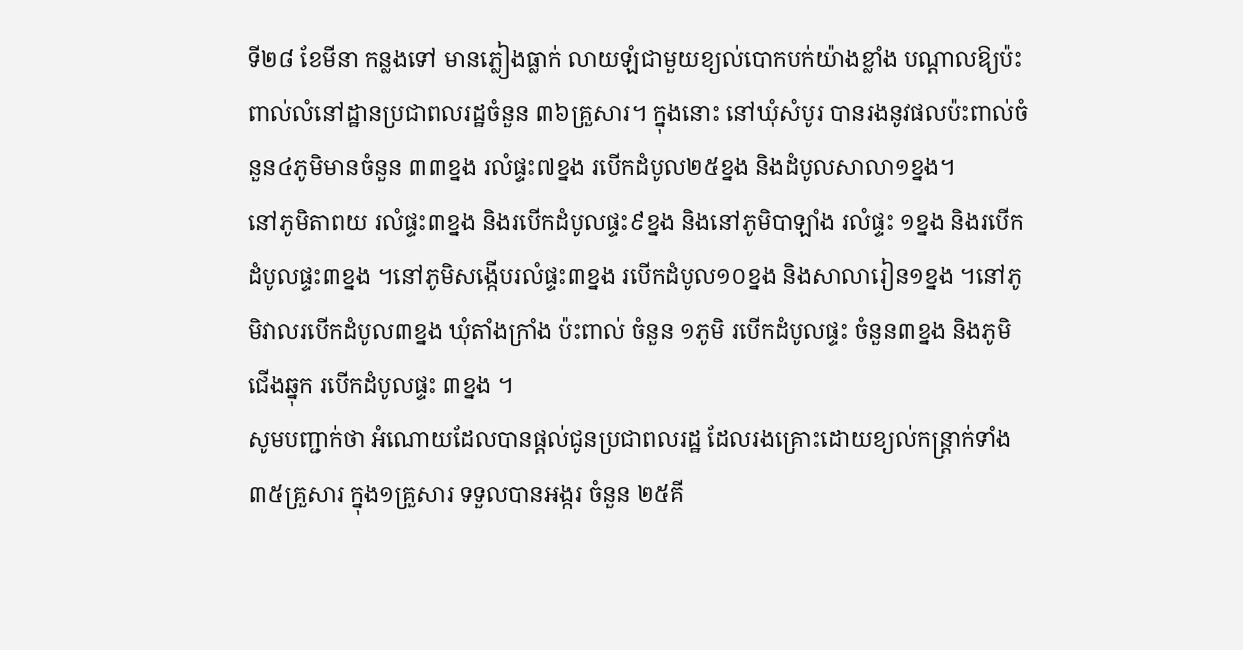ទី២៨ ខែមីនា កន្លងទៅ មានភ្លៀងធ្លាក់ លាយឡំជាមួយខ្យល់បោកបក់យ៉ាងខ្លាំង បណ្តាលឱ្យប៉ះពាល់លំនៅដ្ឋានប្រជាពលរដ្ឋចំនួន ៣៦គ្រួសារ។ ក្នុងនោះ នៅឃុំសំបូរ បានរងនូវផលប៉ះពាល់ចំនួន៤ភូមិមានចំនួន ៣៣ខ្នង រលំផ្ទះ៧ខ្នង របើកដំបូល២៥ខ្នង និងដំបូលសាលា១ខ្នង។
នៅភូមិតាពយ រលំផ្ទះ៣ខ្នង និងរបើកដំបូលផ្ទះ៩ខ្នង និងនៅភូមិបាឡាំង រលំផ្ទះ ១ខ្នង និងរបើកដំបូលផ្ទះ៣ខ្នង ។នៅភូមិសង្កើបរលំផ្ទះ៣ខ្នង របើកដំបូល១០ខ្នង និងសាលារៀន១ខ្នង ។នៅភូមិវាលរបើកដំបូល៣ខ្នង ឃុំតាំងក្រាំង ប៉ះពាល់ ចំនួន ១ភូមិ របើកដំបូលផ្ទះ ចំនួន៣ខ្នង និងភូមិជើងឆ្នុក របើកដំបូលផ្ទះ ៣ខ្នង ។
សូមបញ្ជាក់ថា អំណោយដែលបានផ្ដល់ជូនប្រជាពលរដ្ឋ ដែលរងគ្រោះដោយខ្យល់កន្ត្រាក់ទាំង៣៥គ្រួសារ ក្នុង១គ្រួសារ ទទួលបានអង្ករ ចំនួន ២៥គី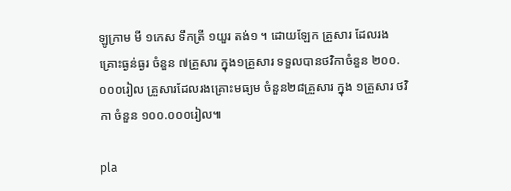ឡូក្រាម មី ១កេស ទឹកត្រី ១យួរ តង់១ ។ ដោយឡែក គ្រួសារ ដែលរងគ្រោះធ្ងន់ធ្ងរ ចំនួន ៧គ្រួសារ ក្នុង១គ្រួសារ ទទួលបានថវិកាចំនួន ២០០.០០០រៀល គ្រួសារដែលរងគ្រោះមធ្យម ចំនួន២៨គ្រួសារ ក្នុង ១គ្រួសារ ថវិកា ចំនួន ១០០.០០០រៀល៕

pla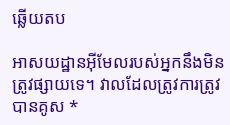ឆ្លើយតប

អាសយដ្ឋានអ៊ីមែលរបស់អ្នកនឹងមិនត្រូវផ្សាយទេ។ វាលដែលត្រូវការត្រូវបានគូស *